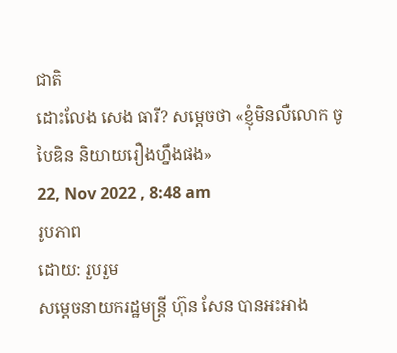ជាតិ
ដោះលែង សេង ធារី? សម្តេចថា «ខ្ញុំមិនលឺលោក ចូ បៃឌិន និយាយរឿងហ្នឹងផង»
22, Nov 2022 , 8:48 am
រូបភាព
ដោយ: រួបរួម
សម្តេចនាយករដ្ឋមន្ត្រី ហ៊ុន សែន បានអះអាង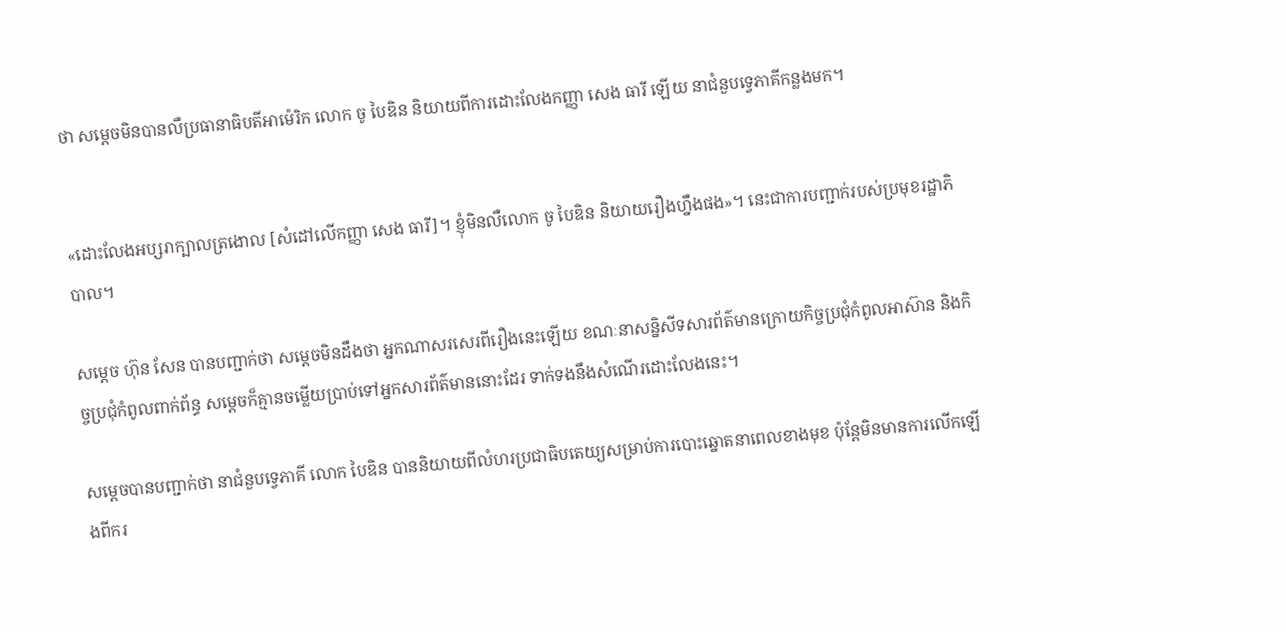ថា សម្តេចមិនបានលឺប្រធានាធិបតីអាម៉េរិក លោក ចូ បៃឌិន និយាយពីការដោះលែងកញ្ញា សេង ធារី ឡើយ នាជំនួបទ្វេភាគីកន្លងមក។


«ដោះលែងអប្សរាក្បាលត្រងោល [សំដៅលើកញ្ញា សេង ធារី]។ ខ្ញុំមិនលឺលោក ចូ បៃឌិន និយាយរឿងហ្នឹងផង»។ នេះជាការបញ្ជាក់របស់ប្រមុខរដ្ឋាភិបាល។

សម្តេច ហ៊ុន សែន បានបញ្ជាក់ថា សម្តេចមិនដឹងថា អ្នកណាសរសេរពីរឿងនេះឡើយ ខណៈនាសន្និសីទសារព័ត៌មានក្រោយកិច្ចប្រជុំកំពូលអាស៊ាន និងកិច្ចប្រជុំកំពូលពាក់ព័ន្ធ សម្តេចក៏គ្មានចម្លើយប្រាប់ទៅអ្នកសារព័ត៌មាននោះដែរ ទាក់ទងនឹងសំណើរដោះលែងនេះ។

សម្តេចបានបញ្ជាក់ថា នាជំនួបទ្វេភាគី លោក បៃឌិន បាននិយាយពីលំហរប្រជាធិបតេយ្យសម្រាប់ការបោះឆ្នោតនាពេលខាងមុខ ប៉ុន្តែមិនមានការលើកឡើងពីករ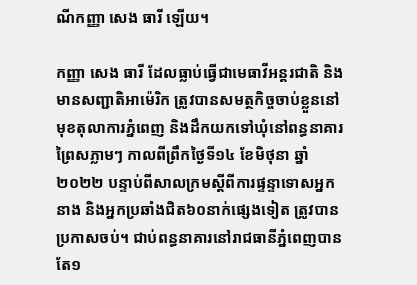ណីកញ្ញា សេង ធារី ឡើយ។

កញ្ញា សេង ធារី ដែលធ្លាប់ធ្វើជាមេធាវីអន្តរជាតិ និងមានសញ្ជាតិអាម៉េរិក ត្រូវបានសមត្ថកិច្ចចាប់ខ្លួននៅមុខតុលាការភ្នំពេញ និងដឹកយកទៅឃុំនៅពន្ធនាគារព្រៃសភ្លាមៗ កាលពីព្រឹកថ្ងៃទី១៤ ខែមិថុនា ឆ្នាំ២០២២ បន្ទាប់ពីសាលក្រមស្តីពីការផ្ទន្ទាទោសអ្នកនាង និងអ្នកប្រឆាំងជិត៦០នាក់ផ្សេងទៀត ត្រូវបានប្រកាសចប់។ ជាប់ពន្ធនាគារនៅរាជធានីភ្នំពេញបានតែ១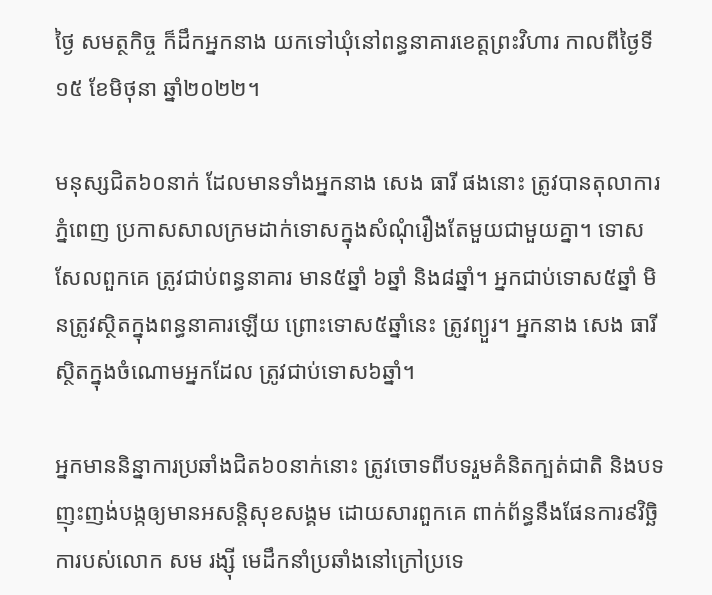ថ្ងៃ សមត្ថកិច្ច ក៏ដឹកអ្នកនាង យកទៅឃុំនៅពន្ធនាគារខេត្តព្រះវិហារ កាលពីថ្ងៃទី១៥ ខែមិថុនា ឆ្នាំ២០២២។

មនុស្សជិត៦០នាក់ ដែលមានទាំងអ្នកនាង សេង ធារី ផងនោះ ត្រូវបានតុលាការភ្នំពេញ ប្រកាសសាលក្រមដាក់ទោសក្នុងសំណុំរឿងតែមួយជាមួយគ្នា។ ទោសសែលពួកគេ ត្រូវជាប់ពន្ធនាគារ មាន៥ឆ្នាំ ៦ឆ្នាំ និង៨ឆ្នាំ។ អ្នកជាប់ទោស៥ឆ្នាំ មិនត្រូវស្ថិតក្នុងពន្ធនាគារឡើយ ព្រោះទោស៥ឆ្នាំនេះ ត្រូវព្យួរ។ អ្នកនាង សេង ធារី ស្ថិតក្នុងចំណោមអ្នកដែល ត្រូវជាប់ទោស៦ឆ្នាំ។

អ្នកមាននិន្នាការប្រឆាំងជិត៦០នាក់នោះ ត្រូវចោទពីបទរួមគំនិតក្បត់ជាតិ និងបទញុះញង់បង្កឲ្យមានអសន្តិសុខសង្គម ដោយសារពួកគេ ពាក់ព័ន្ធនឹងផែនការ៩វិច្ឆិការបស់លោក សម រង្ស៊ី មេដឹកនាំប្រឆាំងនៅក្រៅប្រទេ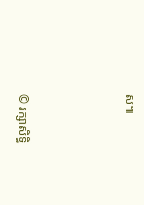ស៕



© រក្សាសិទ្ធិ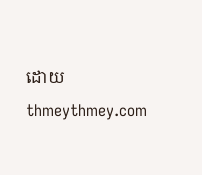ដោយ thmeythmey.com